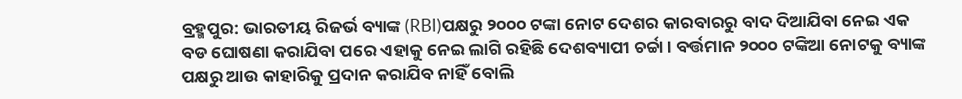ବ୍ରହ୍ମପୁର: ଭାରତୀୟ ରିଜର୍ଭ ବ୍ୟାଙ୍କ (RBI)ପକ୍ଷରୁ ୨୦୦୦ ଟଙ୍କା ନୋଟ ଦେଶର କାରବାରରୁ ବାଦ ଦିଆଯିବା ନେଇ ଏକ ବଡ ଘୋଷଣା କରାଯିବା ପରେ ଏହାକୁ ନେଇ ଲାଗି ରହିଛି ଦେଶବ୍ୟାପୀ ଚର୍ଚ୍ଚା । ବର୍ତ୍ତମାନ ୨୦୦୦ ଟଙ୍କିଆ ନୋଟକୁ ବ୍ୟାଙ୍କ ପକ୍ଷରୁ ଆଉ କାହାରିକୁ ପ୍ରଦାନ କରାଯିବ ନାହିଁ ବୋଲି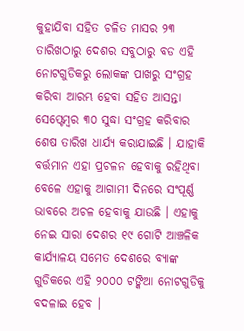କୁହାଯିବା ସହିତ ଚଳିତ ମାସର ୨୩ ତାରିଖଠାରୁ ଦେଶର ସବୁଠାରୁ ବଡ ଏହି ନୋଟଗୁଡିକରୁ ଲୋକଙ୍କ ପାଖରୁ ସଂଗ୍ରହ କରିବା ଆରମ୍ଭ ହେବା ସହିତ ଆସନ୍ତା ସେପ୍ଟେମ୍ବର ୩୦ ସୁଦ୍ଧା ସଂଗ୍ରହ କରିବାର ଶେଷ ତାରିଖ ଧାର୍ଯ୍ୟ କରାଯାଇଛି । ଯାହାକି ବର୍ତ୍ତମାନ ଏହା ପ୍ରଚଳନ ହେବାକୁ ରହିଥିବା ବେଳେ ଏହାକୁ ଆଗାମୀ ଦିନରେ ସଂପୂର୍ଣ୍ଣ ଭାବରେ ଅଚଳ ହେବାକୁ ଯାଉଛି । ଏହାକୁ ନେଇ ସାରା ଦେଶର ୧୯ ଗୋଟି ଆଞ୍ଚଳିକ କାର୍ଯ୍ୟାଳୟ ସମେତ ଦେଶରେ ବ୍ୟାଙ୍କ ଗୁଡିକରେ ଏହି ୨୦୦୦ ଟଙ୍କିଆ ନୋଟଗୁଡିକୁ ବଦଳାଇ ହେବ ।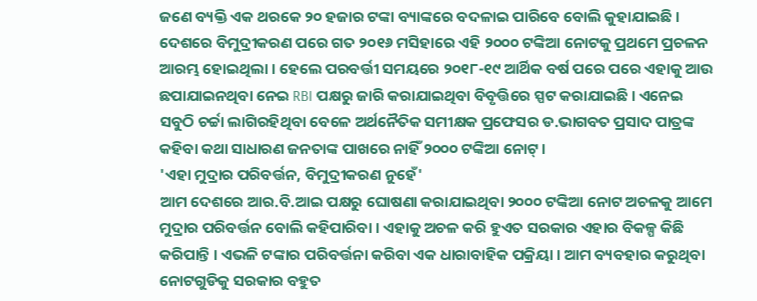ଜଣେ ବ୍ୟକ୍ତି ଏକ ଥରକେ ୨୦ ହଜାର ଟଙ୍କା ବ୍ୟାଙ୍କରେ ବଦଳାଇ ପାରିବେ ବୋଲି କୁହାଯାଇଛି । ଦେଶରେ ବିମୁଦ୍ରୀକରଣ ପରେ ଗତ ୨୦୧୬ ମସିହାରେ ଏହି ୨୦୦୦ ଟଙ୍କିଆ ନୋଟକୁ ପ୍ରଥମେ ପ୍ରଚଳନ ଆରମ୍ଭ ହୋଇଥିଲା । ହେଲେ ପରବର୍ତ୍ତୀ ସମୟରେ ୨୦୧୮-୧୯ ଆର୍ଥିକ ବର୍ଷ ପରେ ପରେ ଏହାକୁ ଆଉ ଛପାଯାଇନଥିବା ନେଇ RBI ପକ୍ଷରୁ ଜାରି କରାଯାଇଥିବା ବିବୃତ୍ତିରେ ସ୍ପଟ କରାଯାଇଛି । ଏନେଇ ସବୁଠି ଚର୍ଚ୍ଚା ଲାଗିରହିଥିବା ବେଳେ ଅର୍ଥନୈତିକ ସମୀକ୍ଷକ ପ୍ରଫେସର ଡ.ଭାଗବତ ପ୍ରସାଦ ପାତ୍ରଙ୍କ କହିବା କଥା ସାଧାରଣ ଜନତାଙ୍କ ପାଖରେ ନାହିଁ ୨୦୦୦ ଟଙ୍କିଆ ନୋଟ୍ ।
'ଏହା ମୁଦ୍ରାର ପରିବର୍ତ୍ତନ, ବିମୁଦ୍ରୀକରଣ ନୁହେଁ'
ଆମ ଦେଶରେ ଆର.ବି.ଆଇ ପକ୍ଷରୁ ଘୋଷଣା କରାଯାଇଥିବା ୨୦୦୦ ଟଙ୍କିଆ ନୋଟ ଅଚଳକୁ ଆମେ ମୁଦ୍ରାର ପରିବର୍ତ୍ତନ ବୋଲି କହିପାରିବା । ଏହାକୁ ଅଚଳ କରି ହୁଏତ ସରକାର ଏହାର ବିକଳ୍ପ କିଛି କରିପାନ୍ତି । ଏଭଳି ଟଙ୍କାର ପରିବର୍ତ୍ତନା କରିବା ଏକ ଧାରାବାହିକ ପକ୍ରିୟା । ଆମ ବ୍ୟବହାର କରୁଥିବା ନୋଟଗୁଡିକୁ ସରକାର ବହୁତ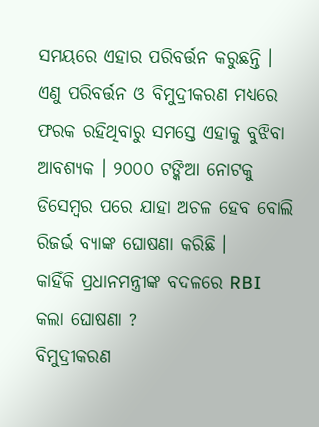ସମୟରେ ଏହାର ପରିବର୍ତ୍ତନ କରୁଛନ୍ତି । ଏଣୁ ପରିବର୍ତ୍ତନ ଓ ବିମୁଦ୍ରୀକରଣ ମଧ୍ୟରେ ଫରକ ରହିଥିବାରୁ ସମସ୍ତେ ଏହାକୁ ବୁଝିବା ଆବଶ୍ୟକ । ୨୦୦୦ ଟଙ୍କିଆ ନୋଟକୁ ଡିସେମ୍ୱର ପରେ ଯାହା ଅଚଳ ହେବ ବୋଲି ରିଜର୍ଭ ବ୍ୟାଙ୍କ ଘୋଷଣା କରିଛି ।
କାହିଁକି ପ୍ରଧାନମନ୍ତ୍ରୀଙ୍କ ବଦଳରେ RBI କଲା ଘୋଷଣା ?
ବିମୁଦ୍ରୀକରଣ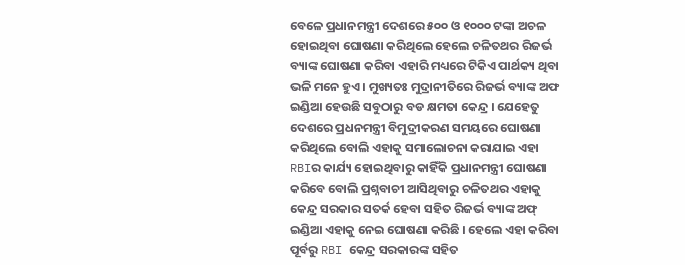ବେଳେ ପ୍ରଧାନମନ୍ତ୍ରୀ ଦେଶରେ ୫୦୦ ଓ ୧୦୦୦ ଟଙ୍କା ଅଚଳ ହୋଇଥିବା ଘୋଷଣା କରିଥିଲେ ହେଲେ ଚଳିତଥର ରିଜର୍ଭ ବ୍ୟାଙ୍କ ଘୋଷଣା କରିବା ଏହାରି ମଧ୍ୟରେ ଟିକିଏ ପାର୍ଥକ୍ୟ ଥିବା ଭଳି ମନେ ହୁଏ । ମୁଖ୍ୟତଃ ମୁଦ୍ରାନୀତିରେ ରିଜର୍ଭ ବ୍ୟାଙ୍କ ଅଫ ଇଣ୍ଡିଆ ହେଉଛି ସବୁଠାରୁ ବଡ କ୍ଷମତା କେନ୍ଦ୍ର । ଯେହେତୁ ଦେଶରେ ପ୍ରଧନମନ୍ତ୍ରୀ ବିମୁଦ୍ରୀକରଣ ସମୟରେ ଘୋଷଣା କରିଥିଲେ ବୋଲି ଏହାକୁ ସମାଲୋଚନା କରାଯାଇ ଏହା RBIର କାର୍ଯ୍ୟ ହୋଇଥିବାରୁ କାହିଁକି ପ୍ରଧାନମନ୍ତ୍ରୀ ଘୋଷଣା କରିବେ ବୋଲି ପ୍ରଶ୍ନବାଚୀ ଆସିଥିବାରୁ ଚଳିତଥର ଏହାକୁ କେନ୍ଦ୍ର ସରକାର ସତର୍କ ହେବା ସହିତ ରିଜର୍ଭ ବ୍ୟାଙ୍କ ଅଫ୍ ଇଣ୍ଡିଆ ଏହାକୁ ନେଇ ଘୋଷଣା କରିଛି । ହେଲେ ଏହା କରିବା ପୂର୍ବରୁ RBI କେନ୍ଦ୍ର ସରକାରଙ୍କ ସହିତ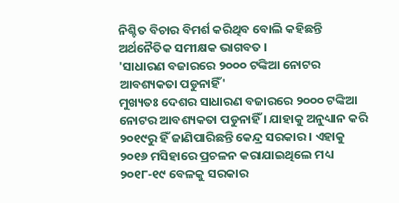ନିଶ୍ଚିତ ବିଚାର ବିମର୍ଶ କରିଥିବ ବୋଲି କହିଛନ୍ତି ଅର୍ଥନୈତିକ ସମୀକ୍ଷକ ଭାଗବତ ।
'ସାଧାରଣ ବଜାରରେ ୨୦୦୦ ଟଙ୍କିଆ ନୋଟର ଆବଶ୍ୟକତା ପଡୁନାହିଁ'
ମୁଖ୍ୟତଃ ଦେଶର ସାଧାରଣ ବଜାରରେ ୨୦୦୦ ଟଙ୍କିଆ ନୋଟର ଆବଶ୍ୟକତା ପଡୁନାହିଁ । ଯାହାକୁ ଅନୁଧ୍ୟାନ କରି ୨୦୧୯ରୁ ହିଁ ଜାଣିପାରିଛନ୍ତି କେନ୍ଦ୍ର ସରକାର । ଏହାକୁ ୨୦୧୬ ମସିହାରେ ପ୍ରଚଳନ କରାଯାଇଥିଲେ ମଧ୍ୟ ୨୦୧୮-୧୯ ବେଳକୁ ସରକାର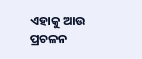ଏହାକୁ ଆଉ ପ୍ରଚଳନ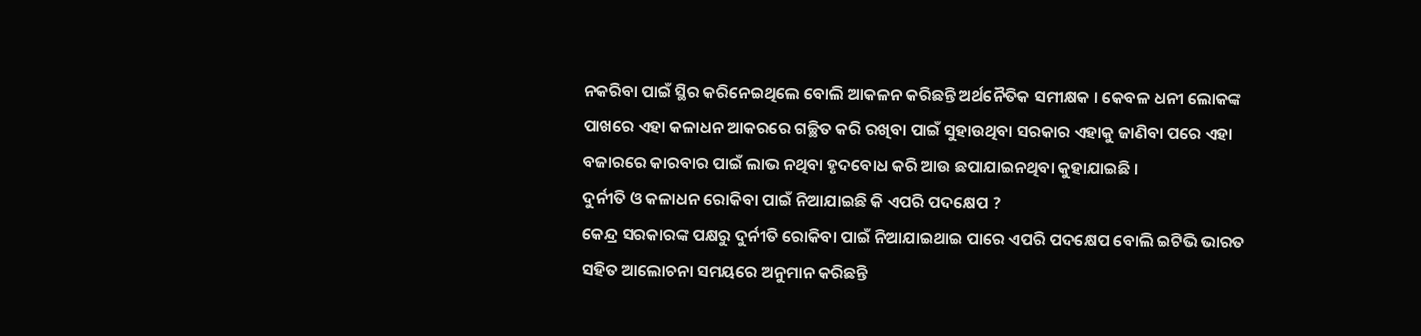ନକରିବା ପାଇଁ ସ୍ଥିର କରିନେଇଥିଲେ ବୋଲି ଆକଳନ କରିଛନ୍ତି ଅର୍ଥନୈତିକ ସମୀକ୍ଷକ । କେବଳ ଧନୀ ଲୋକଙ୍କ ପାଖରେ ଏହା କଳାଧନ ଆକରରେ ଗଚ୍ଛିତ କରି ରଖିବା ପାଇଁ ସୁହାଉଥିବା ସରକାର ଏହାକୁ ଜାଣିବା ପରେ ଏହା ବଜାରରେ କାରବାର ପାଇଁ ଲାଭ ନଥିବା ହୃଦବୋଧ କରି ଆଉ ଛପାଯାଇନଥିବା କୁହାଯାଇଛି ।
ଦୁର୍ନୀତି ଓ କଳାଧନ ରୋକିବା ପାଇଁ ନିଆଯାଇଛି କି ଏପରି ପଦକ୍ଷେପ ?
କେନ୍ଦ୍ର ସରକାରଙ୍କ ପକ୍ଷରୁ ଦୁର୍ନୀତି ରୋକିବା ପାଇଁ ନିଆଯାଇଥାଇ ପାରେ ଏପରି ପଦକ୍ଷେପ ବୋଲି ଇଟିଭି ଭାରତ ସହିତ ଆଲୋଚନା ସମୟରେ ଅନୁମାନ କରିଛନ୍ତି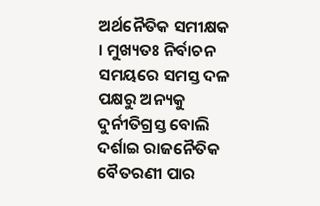ଅର୍ଥନୈତିକ ସମୀକ୍ଷକ । ମୁଖ୍ୟତଃ ନିର୍ବାଚନ ସମୟରେ ସମସ୍ତ ଦଳ ପକ୍ଷରୁ ଅନ୍ୟକୁ ଦୁର୍ନୀତିଗ୍ରସ୍ତ ବୋଲି ଦର୍ଶାଇ ରାଜନୈତିକ ବୈତରଣୀ ପାର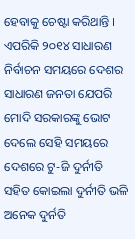ହେବାକୁ ଚେଷ୍ଟା କରିଥାନ୍ତି । ଏପରିକି ୨୦୧୪ ସାଧାରଣ ନିର୍ବାଚନ ସମୟରେ ଦେଶର ସାଧାରଣ ଜନତା ଯେପରି ମୋଦି ସରକାରଙ୍କୁ ଭୋଟ ଦେଲେ ସେହି ସମୟରେ ଦେଶରେ ଟୁ-ଜି ଦୁର୍ନୀତି ସହିତ କୋଇଲା ଦୁର୍ନୀତି ଭଳି ଅନେକ ଦୁର୍ନତି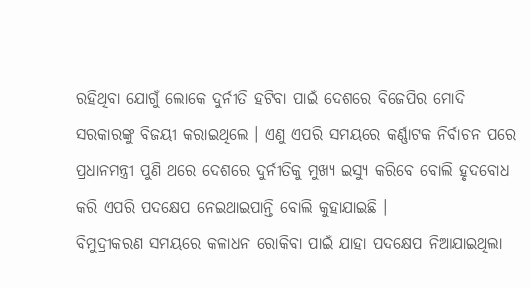ରହିଥିବା ଯୋଗୁଁ ଲୋକେ ଦୁର୍ନୀତି ହଟିବା ପାଇଁ ଦେଶରେ ବିଜେପିର ମୋଦି ସରକାରଙ୍କୁ ବିଜୟୀ କରାଇଥିଲେ । ଏଣୁ ଏପରି ସମୟରେ କର୍ଣ୍ଣାଟକ ନିର୍ବାଚନ ପରେ ପ୍ରଧାନମନ୍ତ୍ରୀ ପୁଣି ଥରେ ଦେଶରେ ଦୁର୍ନୀତିକୁ ମୁଖ୍ୟ ଇସ୍ୟୁ କରିବେ ବୋଲି ହୃଦବୋଧ କରି ଏପରି ପଦକ୍ଷେପ ନେଇଥାଇପାନ୍ତି ବୋଲି କୁହାଯାଇଛି ।
ବିମୁଦ୍ରୀକରଣ ସମୟରେ କଳାଧନ ରୋକିବା ପାଇଁ ଯାହା ପଦକ୍ଷେପ ନିଆଯାଇଥିଲା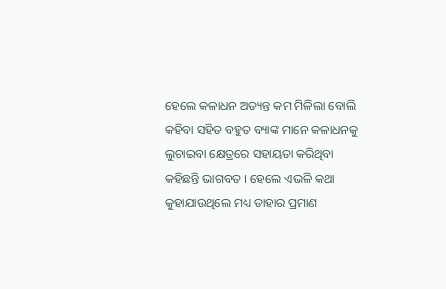ହେଲେ କଳାଧନ ଅତ୍ୟନ୍ତ କମ ମିଳିଲା ବୋଲି କହିବା ସହିତ ବହୁତ ବ୍ୟାଙ୍କ ମାନେ କଳାଧନକୁ ଲୁଚାଇବା କ୍ଷେତ୍ରରେ ସହାୟତା କରିଥିବା କହିଛନ୍ତି ଭାଗବତ । ହେଲେ ଏଭଳି କଥା କୁହାଯାଉଥିଲେ ମଧ୍ୟ ତାହାର ପ୍ରମାଣ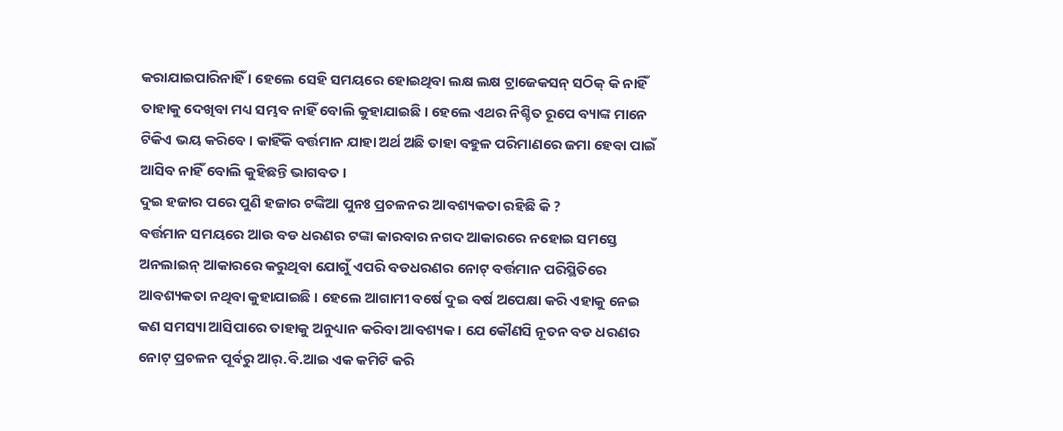କରାଯାଇପାରିନାହିଁ । ହେଲେ ସେହି ସମୟରେ ହୋଇଥିବା ଲକ୍ଷ ଲକ୍ଷ ଟ୍ରାଜେକସନ୍ ସଠିକ୍ କି ନାହିଁ ତାହାକୁ ଦେଖିବା ମଧ୍ୟ ସମ୍ଭବ ନାହିଁ ବୋଲି କୁହାଯାଇଛି । ହେଲେ ଏଥର ନିଶ୍ଚିତ ରୂପେ ବ୍ୟାଙ୍କ ମାନେ ଟିକିଏ ଭୟ କରିବେ । କାହିଁକି ବର୍ତ୍ତମାନ ଯାହା ଅର୍ଥ ଅଛି ତାହା ବହୁଳ ପରିମାଣରେ ଜମା ହେବା ପାଇଁ ଆସିବ ନାହିଁ ବୋଲି କୁହିଛନ୍ତି ଭାଗବତ ।
ଦୁଇ ହଜାର ପରେ ପୁଣି ହଜାର ଟଙ୍କିଆ ପୁନଃ ପ୍ରଚଳନର ଆବଶ୍ୟକତା ରହିଛି କି ?
ବର୍ତ୍ତମାନ ସମୟରେ ଆଉ ବଡ ଧରଣର ଟଙ୍କା କାରବାର ନଗଦ ଆକାରରେ ନହୋଇ ସମସ୍ତେ ଅନଲାଇନ୍ ଆକାରରେ କରୁଥିବା ଯୋଗୁଁ ଏପରି ବଡଧରଣର ନୋଟ୍ ବର୍ତ୍ତମାନ ପରିସ୍ଥିତିରେ ଆବଶ୍ୟକତା ନଥିବା କୁହାଯାଇଛି । ହେଲେ ଆଗାମୀ ବର୍ଷେ ଦୁଇ ବର୍ଷ ଅପେକ୍ଷା କରି ଏହାକୁ ନେଇ କଣ ସମସ୍ୟା ଆସିପାରେ ତାହାକୁ ଅନୁଧ୍ୟାନ କରିବା ଆବଶ୍ୟକ । ଯେ କୌଣସି ନୂତନ ବଡ ଧରଣର ନୋଟ୍ ପ୍ରଚଳନ ପୂର୍ବରୁ ଆର୍.ବି.ଆଇ ଏକ କମିଟି କରି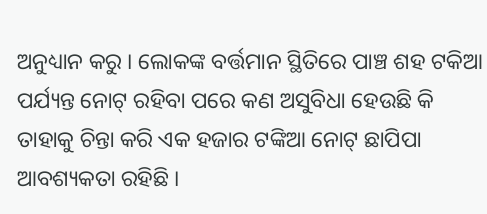ଅନୁଧ୍ୟାନ କରୁ । ଲୋକଙ୍କ ବର୍ତ୍ତମାନ ସ୍ଥିତିରେ ପାଞ୍ଚ ଶହ ଟକିଆ ପର୍ଯ୍ୟନ୍ତ ନୋଟ୍ ରହିବା ପରେ କଣ ଅସୁବିଧା ହେଉଛି କି ତାହାକୁ ଚିନ୍ତା କରି ଏକ ହଜାର ଟଙ୍କିଆ ନୋଟ୍ ଛାପିପା ଆବଶ୍ୟକତା ରହିଛି ।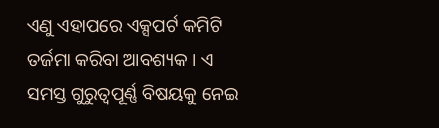ଏଣୁ ଏହାପରେ ଏକ୍ସପର୍ଟ କମିଟି ତର୍ଜମା କରିବା ଆବଶ୍ୟକ । ଏ ସମସ୍ତ ଗୁରୁତ୍ୱପୂର୍ଣ୍ଣ ବିଷୟକୁ ନେଇ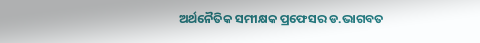ଅର୍ଥନୈତିକ ସମୀକ୍ଷକ ପ୍ରଫେସର ଡ.ଭାଗବତ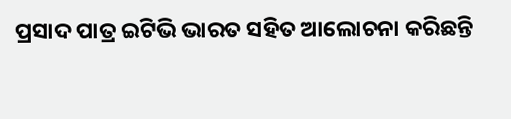ପ୍ରସାଦ ପାତ୍ର ଇଟିଭି ଭାରତ ସହିତ ଆଲୋଚନା କରିଛନ୍ତି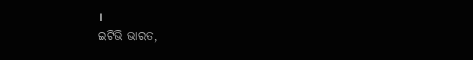।
ଇଟିଭି ଭାରତ,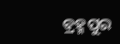ବ୍ରହ୍ମପୁର